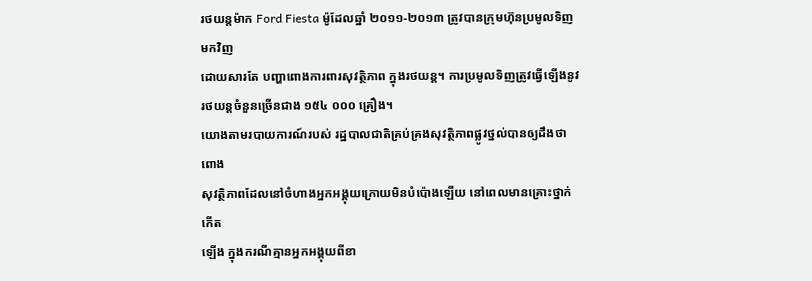រថយន្តម៉ាក Ford Fiesta ម៉ូដែលឆ្នាំ ២០១១-២០១៣ ត្រូវបានក្រុមហ៊ុនប្រមូលទិញមកវិញ
ដោយសារតែ បញ្ហាពោងការពារសុវត្ថិភាព ក្នុងរថយន្ត។ ការប្រមូលទិញត្រូវធ្វើឡើងនូវ
រថយន្តចំនួនច្រើនជាង ១៥៤ ០០០ គ្រឿង។
យោងតាមរបាយការណ៍របស់ រដ្ឋបាលជាតិគ្រប់គ្រងសុវត្ថិភាពផ្លូវថ្នល់បានឲ្យដឹងថា ពោង
សុវត្ថិភាពដែលនៅចំហាងអ្នកអង្គុយក្រោយមិនបំប៉ោងឡើយ នៅពេលមានគ្រោះថ្នាក់កើត
ឡើង ក្នុងករណីគ្មានអ្នកអង្គុយពីខា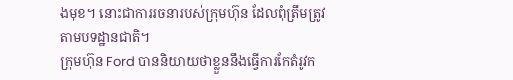ងមុខ។ នោះជាការរចនារបស់ក្រុមហ៊ុន ដែលពុំត្រឹមត្រូវ
តាមបទដ្ឋានជាតិ។
ក្រុមហ៊ុន Ford បាននិយាយថាខ្លួននឹងធ្វើការកែតំរូវក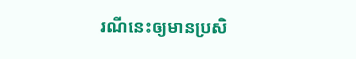រណីនេះឲ្យមានប្រសិ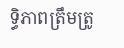ទ្ធិភាពត្រឹមត្រូ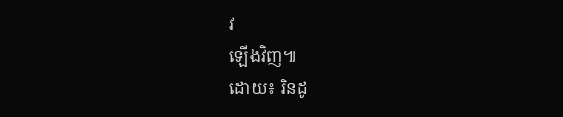វ
ឡើងវិញ៕
ដោយ៖ រិនដូ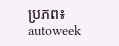ប្រភព៖ autoweek